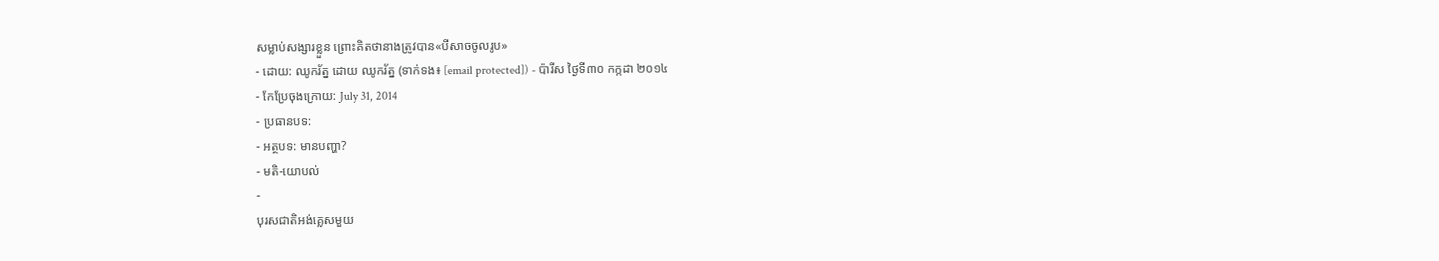សម្លាប់សង្សារខ្លួន ព្រោះគិតថានាងត្រូវបាន«បីសាចចូលរូប»
- ដោយ: ឈូករ័ត្ន ដោយ ឈូករ័ត្ន (ទាក់ទង៖ [email protected]) - ប៉ារីស ថ្ងៃទី៣០ កក្កដា ២០១៤
- កែប្រែចុងក្រោយ: July 31, 2014
- ប្រធានបទ:
- អត្ថបទ: មានបញ្ហា?
- មតិ-យោបល់
-
បុរសជាតិអង់គ្លេសមួយ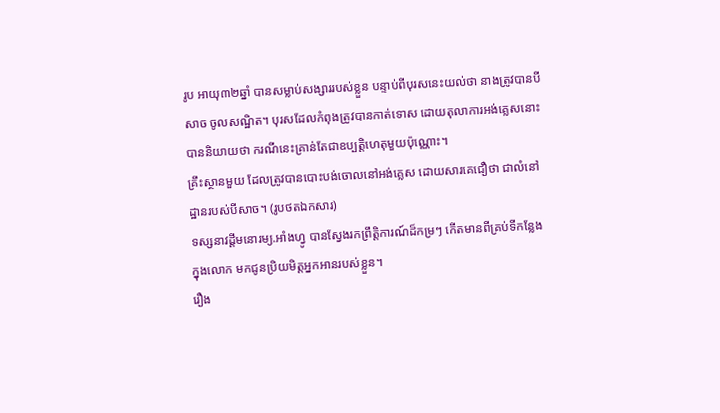រូប អាយុ៣២ឆ្នាំ បានសម្លាប់សង្សាររបស់ខ្លួន បន្ទាប់ពីបុរសនេះយល់ថា នាងត្រូវបានបីសាច ចូលសណ្ឋិត។ បុរសដែលកំពុងត្រូវបានកាត់ទោស ដោយតុលាការអង់គ្លេសនោះ បាននិយាយថា ករណីនេះគ្រាន់តែជាឧប្បត្តិហេតុមួយប៉ុណ្ណោះ។
គ្រឹះស្ថានមួយ ដែលត្រូវបានបោះបង់ចោលនៅអង់គ្លេស ដោយសារគេជឿថា ជាលំនៅដ្ឋានរបស់បីសាច។ (រូបថតឯកសារ)
ទស្សនាវដ្ដីមនោរម្យ.អាំងហ្វូ បានស្វែងរកព្រឹត្តិការណ៍ដ៏កម្រៗ កើតមានពីគ្រប់ទីកន្លែងក្នុងលោក មកជូនប្រិយមិត្តអ្នកអានរបស់ខ្លួន។
រឿង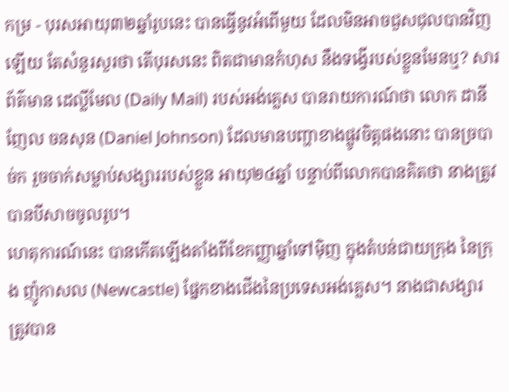កម្រ - បុរសអាយុ៣២ឆ្នាំរូបនេះ បានធ្វើនូវអំពើមួយ ដែលមិនអាចជួសជុលបានវិញឡើយ តែសំនួរសួរថា តើបុរសនេះ ពិតជាមានកំហុស នឹងទង្វើរបស់ខ្លួនមែនឬ? សារព័ត៌មាន ដេល្លីមែល (Daily Mail) របស់អង់គ្លេស បានរាយការណ៍ថា លោក ដានីញែល ចនសុន (Daniel Johnson) ដែលមានបញ្ហាខាងផ្លូវចិត្តផងនោះ បានច្របាច់ក រួចចាក់សម្លាប់សង្សាររបស់ខ្លួន អាយុ២៤ឆ្នាំ បន្ទាប់ពីលោកបានគិតថា នាងត្រូវបានបីសាចចូលរូប។
ហេតុការណ៍នេះ បានកើតឡើងតាំងពីខែកញ្ញាឆ្នាំទៅម៉ិញ ក្នុងតំបន់ជាយក្រុង នៃក្រុង ញ៉ូកាសល (Newcastle) ផ្នែកខាងជើងនៃប្រទេសអង់គ្លេស។ នាងជាសង្សារ ត្រូវបាន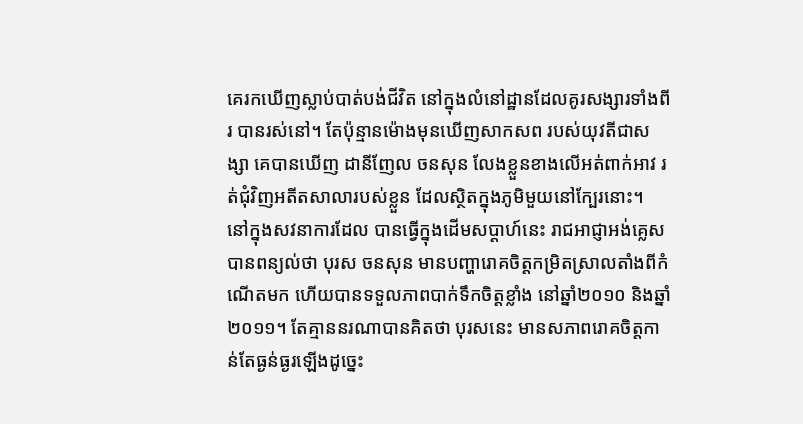គេរកឃើញស្លាប់បាត់បង់ជីវិត នៅក្នុងលំនៅដ្ឋានដែលគូរសង្សារទាំងពីរ បានរស់នៅ។ តែប៉ុន្មានម៉ោងមុនឃើញសាកសព របស់យុវតីជាសង្សា គេបានឃើញ ដានីញែល ចនសុន លែងខ្លួនខាងលើអត់ពាក់អាវ រត់ជុំវិញអតីតសាលារបស់ខ្លួន ដែលស្ថិតក្នុងភូមិមួយនៅក្បែរនោះ។
នៅក្នុងសវនាការដែល បានធ្វើក្នុងដើមសប្ដាហ៍នេះ រាជអាជ្ញាអង់គ្លេស បានពន្យល់ថា បុរស ចនសុន មានបញ្ហារោគចិត្តកម្រិតស្រាលតាំងពីកំណើតមក ហើយបានទទួលភាពបាក់ទឹកចិត្តខ្លាំង នៅឆ្នាំ២០១០ និងឆ្នាំ២០១១។ តែគ្មាននរណាបានគិតថា បុរសនេះ មានសភាពរោគចិត្តកាន់តែធ្ងន់ធ្ងរឡើងដូច្នេះ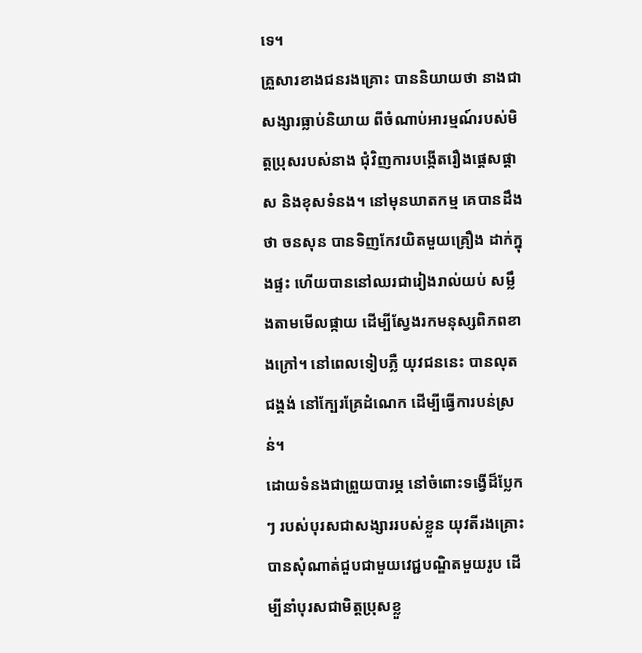ទេ។
គ្រួសារខាងជនរងគ្រោះ បាននិយាយថា នាងជាសង្សារធ្លាប់និយាយ ពីចំណាប់អារម្មណ៍របស់មិត្តប្រុសរបស់នាង ជុំវិញការបង្កើតរឿងផ្ដេសផ្ដាស និងខុសទំនង។ នៅមុនឃាតកម្ម គេបានដឹងថា ចនសុន បានទិញកែវយិតមួយគ្រឿង ដាក់ក្នុងផ្ទះ ហើយបាននៅឈរជារៀងរាល់យប់ សម្លឹងតាមមើលផ្កាយ ដើម្បីស្វែងរកមនុស្សពិភពខាងក្រៅ។ នៅពេលទៀបភ្លឺ យុវជននេះ បានលុតជង្គង់ នៅក្បែរគ្រែដំណេក ដើម្បីធ្វើការបន់ស្រន់។
ដោយទំនងជាព្រួយបារម្ភ នៅចំពោះទង្វើដ៏ប្លែកៗ របស់បុរសជាសង្សាររបស់ខ្លួន យុវតីរងគ្រោះបានសុំណាត់ជួបជាមួយវេជ្ជបណ្ឌិតមួយរូប ដើម្បីនាំបុរសជាមិត្តប្រុសខ្លួ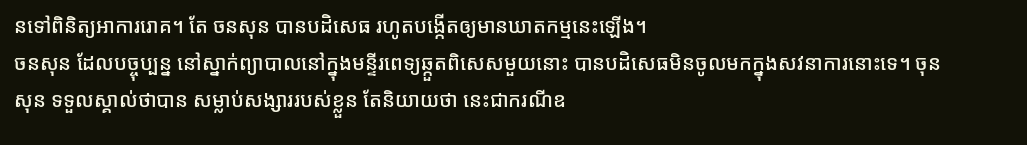នទៅពិនិត្យអាការរោគ។ តែ ចនសុន បានបដិសេធ រហូតបង្កើតឲ្យមានឃាតកម្មនេះឡើង។
ចនសុន ដែលបច្ចុប្បន្ន នៅស្នាក់ព្យាបាលនៅក្នុងមន្ទីរពេទ្យឆ្កួតពិសេសមួយនោះ បានបដិសេធមិនចូលមកក្នុងសវនាការនោះទេ។ ចុនសុន ទទួលស្គាល់ថាបាន សម្លាប់សង្សាររបស់ខ្លួន តែនិយាយថា នេះជាករណីឧ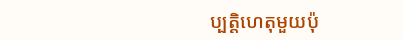ប្បត្តិហេតុមួយប៉ុ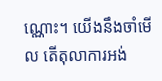ណ្ណោះ។ យើងនឹងចាំមើល តើតុលាការអង់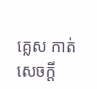គ្លេស កាត់សេចក្ដី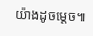យ៉ាងដូចម្ដេច៕